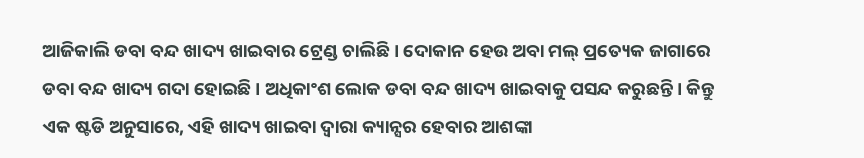ଆଜିକାଲି ଡବା ବନ୍ଦ ଖାଦ୍ୟ ଖାଇବାର ଟ୍ରେଣ୍ଡ ଚାଲିଛି । ଦୋକାନ ହେଉ ଅବା ମଲ୍ ପ୍ରତ୍ୟେକ ଜାଗାରେ ଡବା ବନ୍ଦ ଖାଦ୍ୟ ଗଦା ହୋଇଛି । ଅଧିକାଂଶ ଲୋକ ଡବା ବନ୍ଦ ଖାଦ୍ୟ ଖାଇବାକୁ ପସନ୍ଦ କରୁଛନ୍ତି । କିନ୍ତୁ ଏକ ଷ୍ଟଡି ଅନୁସାରେ, ଏହି ଖାଦ୍ୟ ଖାଇବା ଦ୍ୱାରା କ୍ୟାନ୍ସର ହେବାର ଆଶଙ୍କା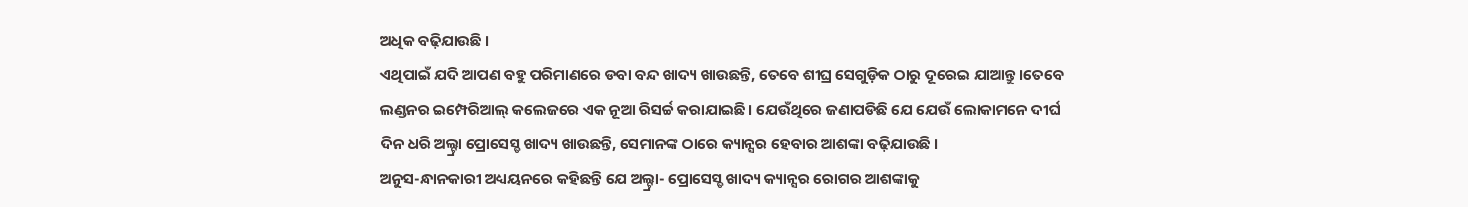ଅଧିକ ବଢ଼ିଯାଉଛି ।
ଏଥିପାଇଁ ଯଦି ଆପଣ ବହୁ ପରିମାଣରେ ଡବା ବନ୍ଦ ଖାଦ୍ୟ ଖାଉଛନ୍ତି, ତେବେ ଶୀଘ୍ର ସେଗୁଡ଼ିକ ଠାରୁ ଦୂରେଇ ଯାଆନ୍ତୁ।ତେବେ ଲଣ୍ଡନର ଇମ୍ପେରିଆଲ୍ କଲେଜରେ ଏକ ନୂଆ ରିସର୍ଚ୍ଚ କରାଯାଇଛି। ଯେଉଁଥିରେ ଜଣାପଡିଛି ଯେ ଯେଉଁ ଲୋକାମନେ ଦୀର୍ଘ ଦିନ ଧରି ଅଲ୍ଟ୍ରା ପ୍ରୋସେସ୍ଡ ଖାଦ୍ୟ ଖାଉଛନ୍ତି, ସେମାନଙ୍କ ଠାରେ କ୍ୟାନ୍ସର ହେବାର ଆଶଙ୍କା ବଢ଼ିଯାଉଛି ।
ଅନୁସ-ନ୍ଧାନକାରୀ ଅଧ୍ୟୟନରେ କହିଛନ୍ତି ଯେ ଅଲ୍ଟ୍ରା- ପ୍ରୋସେସ୍ଡ ଖାଦ୍ୟ କ୍ୟାନ୍ସର ରୋଗର ଆଶଙ୍କାକୁ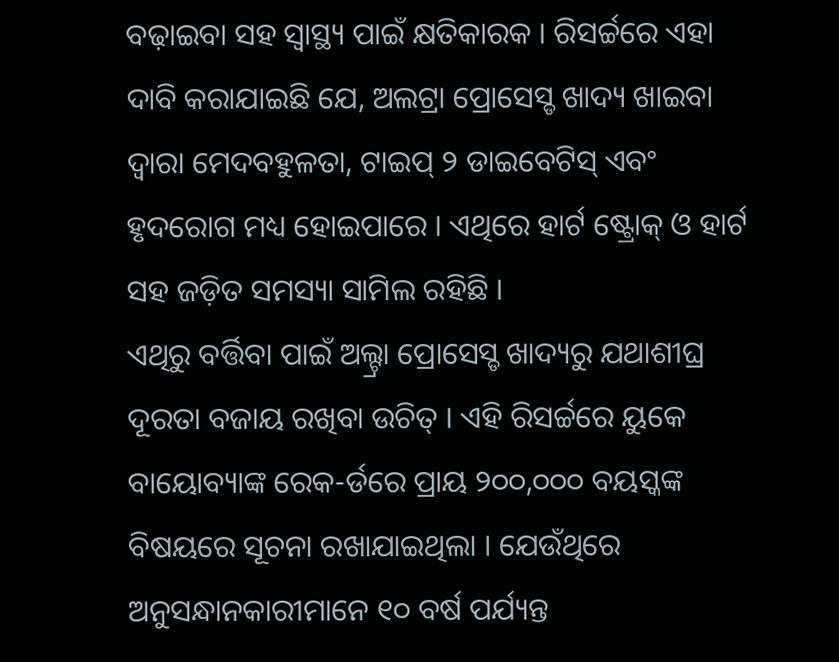ବଢ଼ାଇବା ସହ ସ୍ୱାସ୍ଥ୍ୟ ପାଇଁ କ୍ଷତିକାରକ । ରିସର୍ଚ୍ଚରେ ଏହା ଦାବି କରାଯାଇଛି ଯେ, ଅଲଟ୍ରା ପ୍ରୋସେସ୍ଡ ଖାଦ୍ୟ ଖାଇବା ଦ୍ୱାରା ମେଦବହୁଳତା, ଟାଇପ୍ ୨ ଡାଇବେଟିସ୍ ଏବଂ ହୃଦରୋଗ ମଧ୍ୟ ହୋଇପାରେ । ଏଥିରେ ହାର୍ଟ ଷ୍ଟ୍ରୋକ୍ ଓ ହାର୍ଟ ସହ ଜଡ଼ିତ ସମସ୍ୟା ସାମିଲ ରହିଛି ।
ଏଥିରୁ ବର୍ତ୍ତିବା ପାଇଁ ଅଲ୍ଟ୍ରା ପ୍ରୋସେସ୍ଡ ଖାଦ୍ୟରୁ ଯଥାଶୀଘ୍ର ଦୂରତା ବଜାୟ ରଖିବା ଉଚିତ୍ । ଏହି ରିସର୍ଚ୍ଚରେ ୟୁକେ ବାୟୋବ୍ୟାଙ୍କ ରେକ-ର୍ଡରେ ପ୍ରାୟ ୨୦୦,୦୦୦ ବୟସ୍କଙ୍କ ବିଷୟରେ ସୂଚନା ରଖାଯାଇଥିଲା । ଯେଉଁଥିରେ ଅନୁସନ୍ଧାନକାରୀମାନେ ୧୦ ବର୍ଷ ପର୍ଯ୍ୟନ୍ତ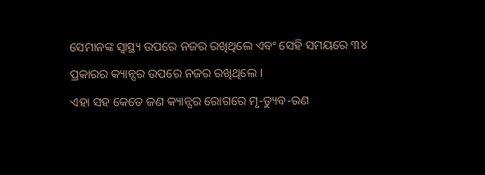ସେମାନଙ୍କ ସ୍ୱାସ୍ଥ୍ୟ ଉପରେ ନଜର ରଖିଥିଲେ ଏବଂ ସେହି ସମୟରେ ୩୪ ପ୍ରକାରର କ୍ୟାନ୍ସର ଉପରେ ନଜର ରଖିଥିଲେ ।
ଏହା ସହ କେତେ ଜଣ କ୍ୟାନ୍ସର ରୋଗରେ ମୃ-ତ୍ୟୁବ-ରଣ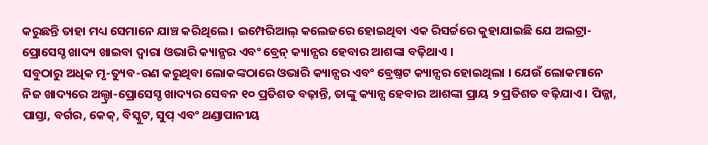କରୁଛନ୍ତି ତାହା ମଧ୍ୟ ସେମାନେ ଯାଞ୍ଚ କରିଥିଲେ । ଇମ୍ପେରିଆଲ୍ କଲେଜରେ ହୋଇଥିବା ଏକ ରିସର୍ଚ୍ଚରେ କୁହାଯାଇଛି ଯେ ଅଲଟ୍ରା-ପ୍ରୋସେସ୍ଡ ଖାଦ୍ୟ ଖାଇବା ଦ୍ୱାରା ଓଭାରି କ୍ୟାନ୍ସର ଏବଂ ବ୍ରେନ୍ କ୍ୟାନ୍ସର ହେବାର ଆଶଙ୍କା ବଢ଼ିଥାଏ ।
ସବୁଠାରୁ ଅଧିକ ମୃ-ତ୍ୟୁବ-ରଣ କରୁଥିବା ଲୋକଙ୍କଠାରେ ଓଭାରି କ୍ୟାନ୍ସର ଏବଂ ବ୍ରେଷ୍ତଟ କ୍ୟାନ୍ସର ହୋଇଥିଲା । ଯେଉଁ ଲୋକମାନେ ନିଜ ଖାଦ୍ୟରେ ଅଲ୍ଟ୍ରା-ପ୍ରୋସେସ୍ଡ ଖାଦ୍ୟର ସେବନ ୧୦ ପ୍ରତିଶତ ବଢ଼ାନ୍ତି, ତାଙ୍କୁ କ୍ୟାନ୍ସ ହେବାର ଆଶଙ୍କା ପ୍ରାୟ ୨ ପ୍ରତିଶତ ବଢ଼ିଯାଏ । ପିଜ୍ଜା, ପାସ୍ତା, ବର୍ଗର, କେକ୍, ବିସ୍କୁଟ, ସୁପ୍ ଏବଂ ଥଣ୍ଡାପାନୀୟ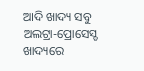ଆଦି ଖାଦ୍ୟ ସବୁ ଅଲଟ୍ରା-ପ୍ରୋସେସ୍ଡ ଖାଦ୍ୟରେ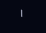।